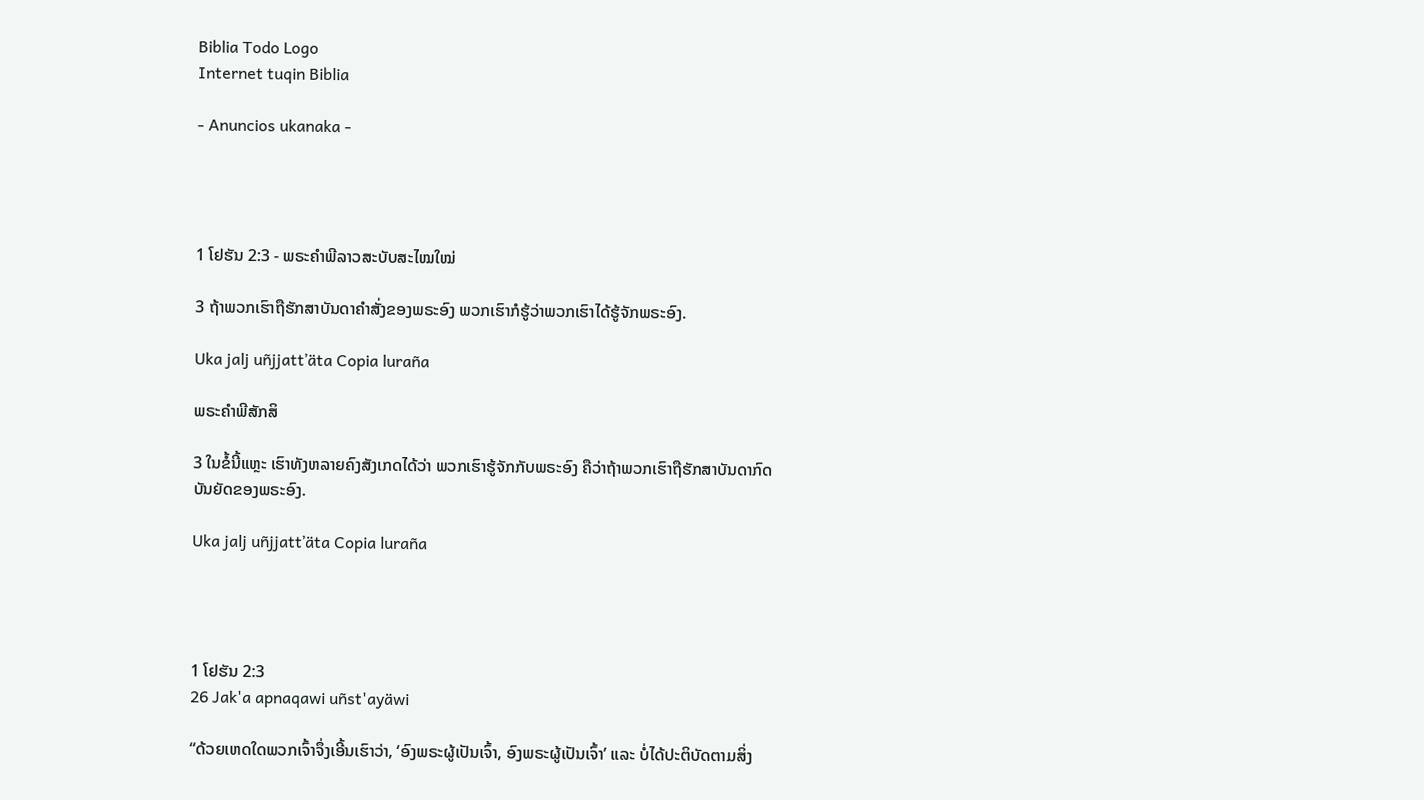Biblia Todo Logo
Internet tuqin Biblia

- Anuncios ukanaka -




1 ໂຢຮັນ 2:3 - ພຣະຄຳພີລາວສະບັບສະໄໝໃໝ່

3 ຖ້າພວກເຮົາຖືຮັກສາບັນດາຄຳສັ່ງຂອງພຣະອົງ ພວກເຮົາກໍຮູ້ວ່າພວກເຮົາໄດ້ຮູ້ຈັກພຣະອົງ.

Uka jalj uñjjattʼäta Copia luraña

ພຣະຄຳພີສັກສິ

3 ໃນຂໍ້ນີ້ແຫຼະ ເຮົາທັງຫລາຍຄົງສັງເກດໄດ້ວ່າ ພວກເຮົາຮູ້ຈັກກັບພຣະອົງ ຄືວ່າຖ້າພວກເຮົາຖືຮັກສາບັນດາກົດບັນຍັດຂອງພຣະອົງ.

Uka jalj uñjjattʼäta Copia luraña




1 ໂຢຮັນ 2:3
26 Jak'a apnaqawi uñst'ayäwi

“ດ້ວຍເຫດໃດພວກເຈົ້າຈຶ່ງເອີ້ນເຮົາວ່າ, ‘ອົງພຣະຜູ້ເປັນເຈົ້າ, ອົງພຣະຜູ້ເປັນເຈົ້າ’ ແລະ ບໍ່ໄດ້ປະຕິບັດຕາມສິ່ງ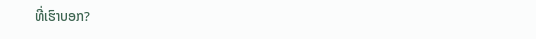ທີ່ເຮົາບອກ?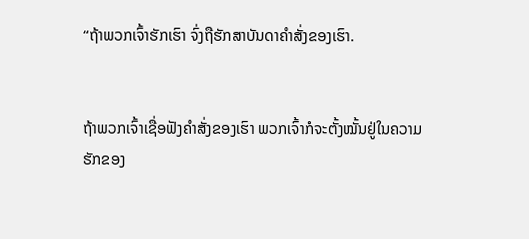“ຖ້າພວກເຈົ້າຮັກເຮົາ ຈົ່ງຖືຮັກສາບັນດາຄຳສັ່ງຂອງເຮົາ.


ຖ້າພວກເຈົ້າເຊື່ອຟັງຄຳສັ່ງຂອງເຮົາ ພວກເຈົ້າກໍຈະຕັ້ງໝັ້ນຢູ່ໃນຄວາມຮັກຂອງ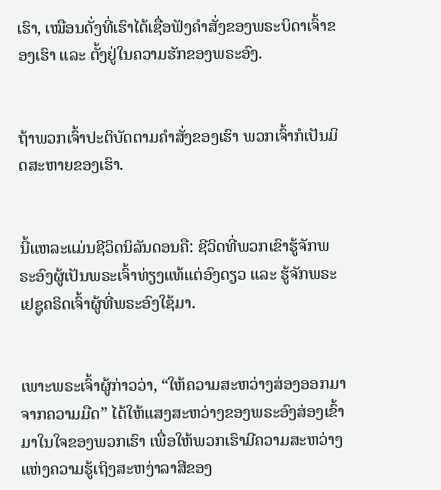ເຮົາ, ເໝືອນດັ່ງທີ່ເຮົາໄດ້ເຊື່ອຟັງຄຳສັ່ງຂອງພຣະບິດາເຈົ້າຂອງເຮົາ ແລະ ຕັ້ງຢູ່ໃນຄວາມຮັກຂອງພຣະອົງ.


ຖ້າພວກເຈົ້າປະຕິບັດຕາມຄຳສັ່ງຂອງເຮົາ ພວກເຈົ້າກໍເປັນມິດສະຫາຍຂອງເຮົາ.


ນີ້ແຫລະແມ່ນຊີວິດນິລັນດອນຄື: ຊີວິດທີ່ພວກເຂົາຮູ້ຈັກພຣະອົງຜູ້ເປັນພຣະເຈົ້າທ່ຽງແທ້ແຕ່ອົງດຽວ ແລະ ຮູ້ຈັກພຣະເຢຊູຄຣິດເຈົ້າຜູ້ທີ່ພຣະອົງໃຊ້ມາ.


ເພາະພຣະເຈົ້າຜູ້ກ່າວວ່າ, “ໃຫ້ຄວາມສະຫວ່າງສ່ອງອອກມາຈາກຄວາມມືດ” ໄດ້ໃຫ້ແສງສະຫວ່າງຂອງພຣະອົງສ່ອງເຂົ້າມາໃນໃຈຂອງພວກເຮົາ ເພື່ອໃຫ້ພວກເຮົາມີຄວາມສະຫວ່າງແຫ່ງຄວາມຮູ້ເຖິງສະຫງ່າລາສີຂອງ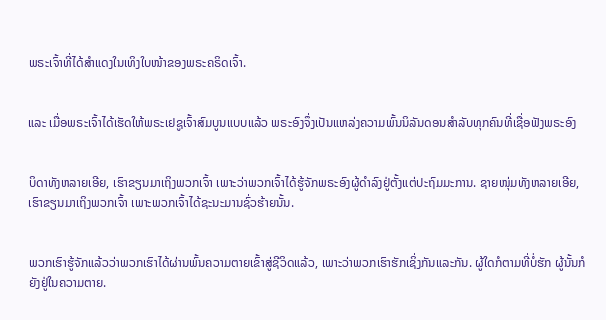ພຣະເຈົ້າທີ່ໄດ້ສຳແດງໃນເທິງໃບໜ້າຂອງພຣະຄຣິດເຈົ້າ.


ແລະ ເມື່ອພຣະເຈົ້າໄດ້ເຮັດໃຫ້ພຣະເຢຊູເຈົ້າສົມບູນແບບແລ້ວ ພຣະອົງຈຶ່ງເປັນແຫລ່ງຄວາມພົ້ນນິລັນດອນສຳລັບທຸກຄົນທີ່ເຊື່ອຟັງພຣະອົງ


ບິດາທັງຫລາຍເອີຍ, ເຮົາຂຽນມາເຖິງພວກເຈົ້າ ເພາະວ່າພວກເຈົ້າໄດ້ຮູ້ຈັກພຣະອົງຜູ້ດຳລົງຢູ່ຕັ້ງແຕ່ປະຖົມມະການ. ຊາຍໜຸ່ມທັງຫລາຍເອີຍ, ເຮົາຂຽນມາເຖິງພວກເຈົ້າ ເພາະພວກເຈົ້າໄດ້ຊະນະມານຊົ່ວຮ້າຍນັ້ນ.


ພວກເຮົາຮູ້ຈັກແລ້ວວ່າພວກເຮົາໄດ້ຜ່ານພົ້ນຄວາມຕາຍເຂົ້າສູ່ຊີວິດແລ້ວ, ເພາະວ່າພວກເຮົາຮັກເຊິ່ງກັນແລະກັນ. ຜູ້ໃດກໍຕາມທີ່ບໍ່ຮັກ ຜູ້ນັ້ນກໍຍັງຢູ່ໃນຄວາມຕາຍ.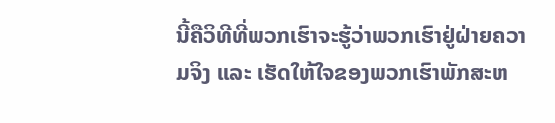ນີ້ຄືວິທີທີ່ພວກເຮົາຈະຮູ້ວ່າພວກເຮົາຢູ່ຝ່າຍຄວາມຈິງ ແລະ ເຮັດໃຫ້ໃຈຂອງພວກເຮົາພັກສະຫ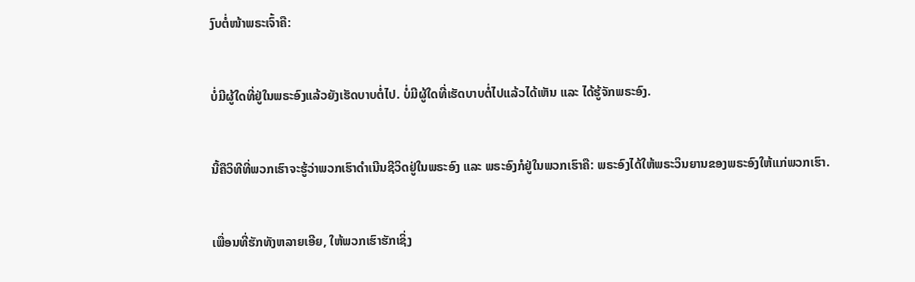ງົບຕໍ່ໜ້າພຣະເຈົ້າຄື:


ບໍ່ມີຜູ້ໃດທີ່ຢູ່ໃນພຣະອົງແລ້ວຍັງເຮັດບາບຕໍ່ໄປ. ບໍ່ມີຜູ້ໃດທີ່ເຮັດບາບຕໍ່ໄປແລ້ວໄດ້ເຫັນ ແລະ ໄດ້ຮູ້ຈັກພຣະອົງ.


ນີ້ຄືວິທີທີ່ພວກເຮົາຈະຮູ້ວ່າພວກເຮົາດຳເນີນຊີວິດຢູ່ໃນພຣະອົງ ແລະ ພຣະອົງກໍຢູ່ໃນພວກເຮົາຄື: ພຣະອົງໄດ້ໃຫ້ພຣະວິນຍານຂອງພຣະອົງໃຫ້ແກ່ພວກເຮົາ.


ເພື່ອນທີ່ຮັກທັງຫລາຍເອີຍ, ໃຫ້ພວກເຮົາຮັກເຊິ່ງ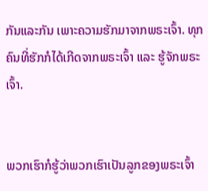ກັນແລະກັນ ເພາະຄວາມຮັກມາຈາກພຣະເຈົ້າ. ທຸກຄົນທີ່ຮັກກໍໄດ້ເກີດຈາກພຣະເຈົ້າ ແລະ ຮູ້ຈັກພຣະເຈົ້າ.


ພວກເຮົາກໍຮູ້ວ່າພວກເຮົາເປັນລູກຂອງພຣະເຈົ້າ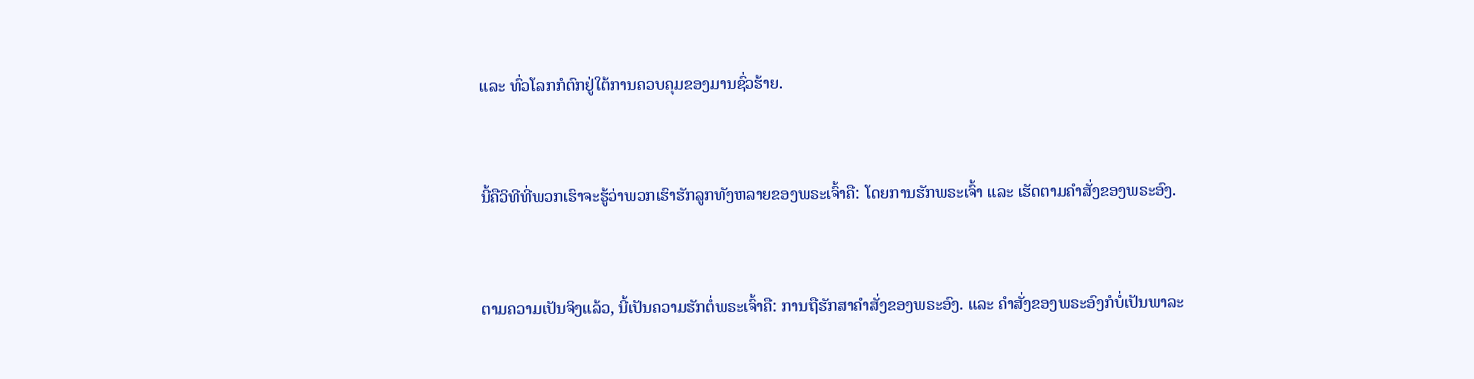ແລະ ທົ່ວໂລກກໍຕົກຢູ່ໃຕ້ການຄວບຄຸມຂອງມານຊົ່ວຮ້າຍ.


ນີ້ຄືວິທີທີ່ພວກເຮົາຈະຮູ້ວ່າພວກເຮົາຮັກລູກທັງຫລາຍຂອງພຣະເຈົ້າຄື: ໂດຍການຮັກພຣະເຈົ້າ ແລະ ເຮັດຕາມຄຳສັ່ງຂອງພຣະອົງ.


ຕາມຄວາມເປັນຈິງແລ້ວ, ນີ້ເປັນຄວາມຮັກຕໍ່ພຣະເຈົ້າຄື: ການຖືຮັກສາຄຳສັ່ງຂອງພຣະອົງ. ແລະ ຄຳສັ່ງຂອງພຣະອົງກໍບໍ່ເປັນພາລະ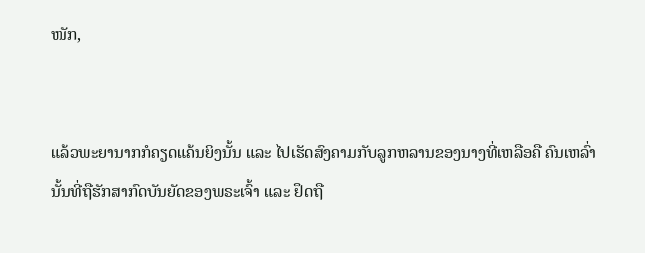ໜັກ,


ແລ້ວພະຍານາກກໍຄຽດແຄ້ນຍິງນັ້ນ ແລະ ໄປເຮັດສົງຄາມກັບລູກຫລານຂອງນາງທີ່ເຫລືອຄື ຄົນເຫລົ່ານັ້ນທີ່ຖືຮັກສາກົດບັນຍັດຂອງພຣະເຈົ້າ ແລະ ຢຶດຖື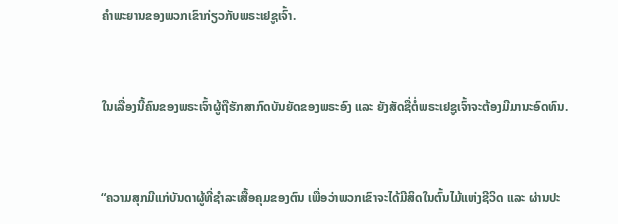ຄຳພະຍານຂອງພວກເຂົາກ່ຽວກັບພຣະເຢຊູເຈົ້າ.


ໃນເລື່ອງນີ້ຄົນຂອງພຣະເຈົ້າຜູ້ຖືຮັກສາກົດບັນຍັດຂອງພຣະອົງ ແລະ ຍັງສັດຊື່ຕໍ່ພຣະເຢຊູເຈົ້າຈະຕ້ອງມີມານະອົດທົນ.


“ຄວາມສຸກມີແກ່ບັນດາຜູ້ທີ່ຊຳລະເສື້ອຄຸມຂອງຕົນ ເພື່ອວ່າພວກເຂົາຈະໄດ້ມີສິດໃນຕົ້ນໄມ້ແຫ່ງຊີວິດ ແລະ ຜ່ານປະ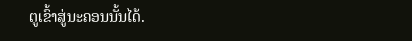ຕູເຂົ້າສູ່ນະຄອນນັ້ນໄດ້.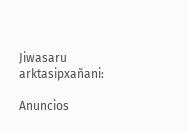Jiwasaru arktasipxañani:

Anuncios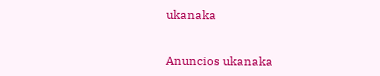ukanaka


Anuncios ukanaka